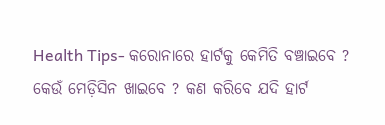Health Tips- କରୋନାରେ ହାର୍ଟକୁ କେମିତି ବଞ୍ଚାଇବେ ? କେଉଁ ମେଡ଼ିସିନ ଖାଇବେ ? କଣ କରିବେ ଯଦି ହାର୍ଟ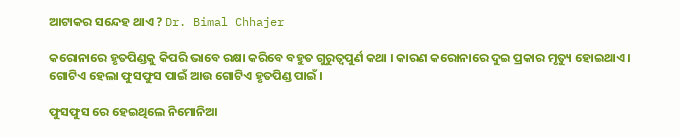ଆଟାକର ସନ୍ଦେହ ଥାଏ ? Dr. Bimal Chhajer

କରୋନାରେ ହୃତପିଣ୍ଡକୁ କିପରି ଭାବେ ରକ୍ଷା କରିବେ ବହୁତ ଗୁରୁତ୍ବପୁର୍ଣ କଥା । କାରଣ କରୋନାରେ ଦୁଇ ପ୍ରକାର ମୃତ୍ୟୁ ହୋଇଥାଏ । ଗୋଟିଏ ହେଲା ଫୁସଫୁସ ପାଇଁ ଆଉ ଗୋଟିଏ ହୃତପିଣ୍ଡ ପାଇଁ ।

ଫୁସଫୁସ ରେ ହେଇଥିଲେ ନିମୋନିଆ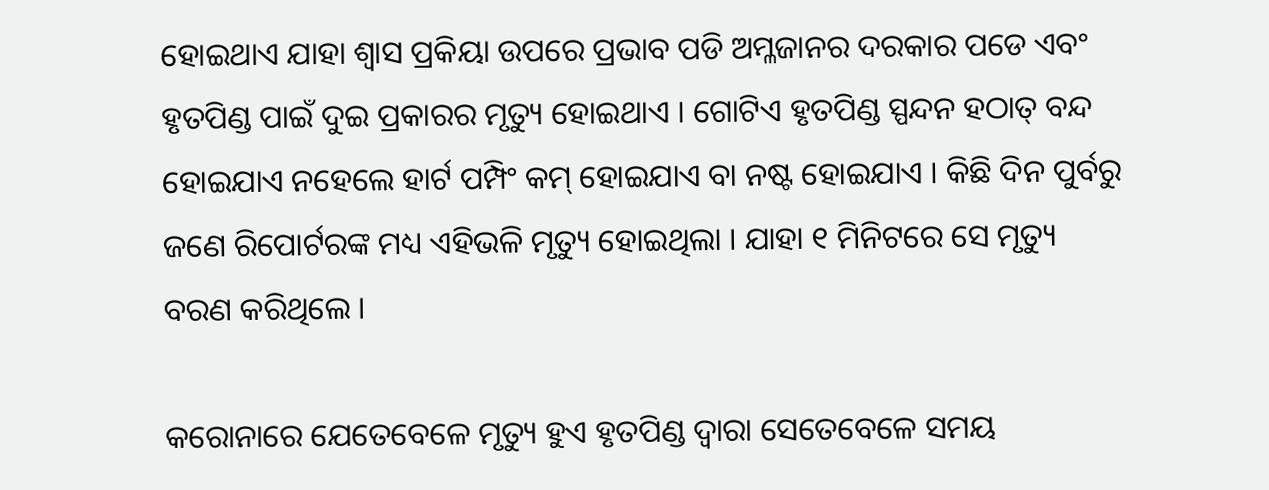ହୋଇଥାଏ ଯାହା ଶ୍ଵାସ ପ୍ରକିୟା ଉପରେ ପ୍ରଭାବ ପଡି ଅମ୍ଳଜାନର ଦରକାର ପଡେ ଏବଂ ହୃତପିଣ୍ଡ ପାଇଁ ଦୁଇ ପ୍ରକାରର ମୃତ୍ୟୁ ହୋଇଥାଏ । ଗୋଟିଏ ହୃତପିଣ୍ଡ ସ୍ପନ୍ଦନ ହଠାତ୍ ବନ୍ଦ ହୋଇଯାଏ ନହେଲେ ହାର୍ଟ ପମ୍ପିଂ କମ୍ ହୋଇଯାଏ ବା ନଷ୍ଟ ହୋଇଯାଏ । କିଛି ଦିନ ପୁର୍ବରୁ ଜଣେ ରିପୋର୍ଟରଙ୍କ ମଧ୍ୟ ଏହିଭଳି ମୃତ୍ୟୁ ହୋଇଥିଲା । ଯାହା ୧ ମିନିଟରେ ସେ ମୃତ୍ୟୁ ବରଣ କରିଥିଲେ ।

କରୋନାରେ ଯେତେବେଳେ ମୃତ୍ୟୁ ହୁଏ ହୃତପିଣ୍ଡ ଦ୍ୱାରା ସେତେବେଳେ ସମୟ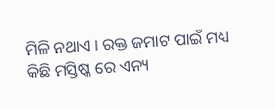ମିଳି ନଥାଏ । ରକ୍ତ ଜମାଟ ପାଇଁ ମଧ୍ୟ କିଛି ମସ୍ତିଷ୍କ ରେ ଏନ୍ୟ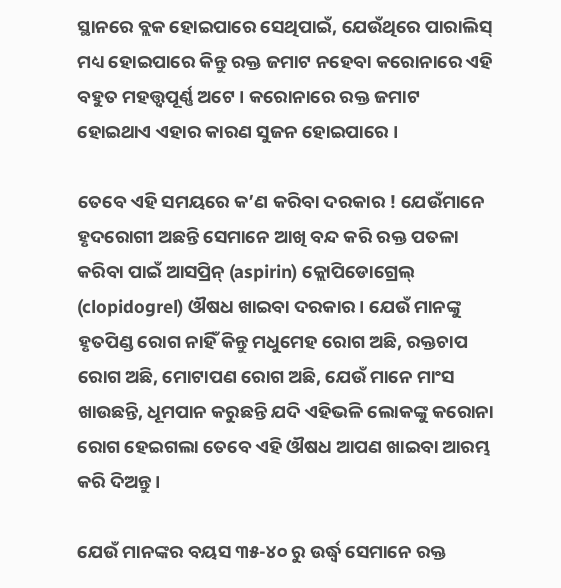ସ୍ଥାନରେ ବ୍ଲକ ହୋଇପାରେ ସେଥିପାଇଁ, ଯେଉଁଥିରେ ପାରାଲିସ୍ ମଧ୍ୟ ହୋଇପାରେ କିନ୍ତୁ ରକ୍ତ ଜମାଟ ନହେବା କରୋନାରେ ଏହି ବହୁତ ମହତ୍ତ୍ୱପୂର୍ଣ୍ଣ ଅଟେ । କରୋନାରେ ରକ୍ତ ଜମାଟ ହୋଇଥାଏ ଏହାର କାରଣ ସୁଜନ ହୋଇପାରେ ।

ତେବେ ଏହି ସମୟରେ କ’ଣ କରିବା ଦରକାର ! ଯେଉଁମାନେ ହୃଦରୋଗୀ ଅଛନ୍ତି ସେମାନେ ଆଖି ବନ୍ଦ କରି ରକ୍ତ ପତଳା କରିବା ପାଇଁ ଆସପ୍ରିନ୍ (aspirin) କ୍ଲୋପିଡୋଗ୍ରେଲ୍ (clopidogrel) ଔଷଧ ଖାଇବା ଦରକାର । ଯେଉଁ ମାନଙ୍କୁ ହୃତପିଣ୍ଡ ରୋଗ ନାହିଁ କିନ୍ତୁ ମଧୁମେହ ରୋଗ ଅଛି, ରକ୍ତଚାପ ରୋଗ ଅଛି, ମୋଟାପଣ ରୋଗ ଅଛି, ଯେଉଁ ମାନେ ମାଂସ ଖାଉଛନ୍ତି, ଧୂମପାନ କରୁଛନ୍ତି ଯଦି ଏହିଭଳି ଲୋକଙ୍କୁ କରୋନା ରୋଗ ହେଇଗଲା ତେବେ ଏହି ଔଷଧ ଆପଣ ଖାଇବା ଆରମ୍ଭ କରି ଦିଅନ୍ତୁ ।

ଯେଉଁ ମାନଙ୍କର ବୟସ ୩୫-୪୦ ରୁ ଉର୍ଦ୍ଧ୍ବ ସେମାନେ ରକ୍ତ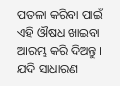ପତଳା କରିବା ପାଇଁ ଏହି ଔଷଧ ଖାଇବା ଆରମ୍ଭ କରି ଦିଅନ୍ତୁ । ଯଦି ସାଧାରଣ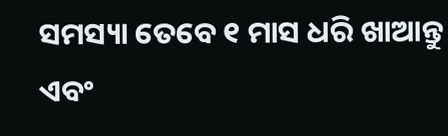ସମସ୍ୟା ତେବେ ୧ ମାସ ଧରି ଖାଆନ୍ତୁ ଏବଂ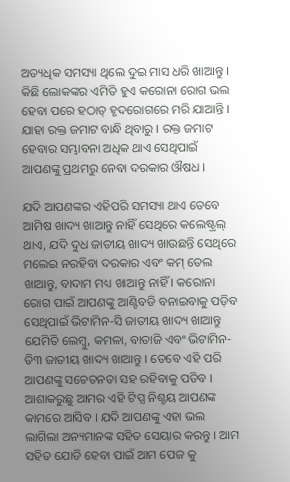ଅତ୍ୟଧିକ ସମସ୍ୟା ଥିଲେ ଦୁଇ ମାସ ଧରି ଖାଆନ୍ତୁ । କିଛି ଲୋକଙ୍କର ଏମିତି ହୁଏ କରୋନା ରୋଗ ଭଲ ହେବା ପରେ ହଠାତ୍ ହୃଦରୋଗରେ ମରି ଯାଆନ୍ତି । ଯାହା ରକ୍ତ ଜମାଟ ବାନ୍ଧି ଥିବାରୁ । ରକ୍ତ ଜମାଟ ହେବାର ସମ୍ଭାବନା ଅଧିକ ଥାଏ ସେଥିପାଇଁ ଆପଣଙ୍କୁ ପ୍ରଥମରୁ ନେବା ଦରକାର ଔଷଧ ।

ଯଦି ଆପଣଙ୍କର ଏହିପରି ସମସ୍ୟା ଥାଏ ତେବେ ଆମିଷ ଖାଦ୍ୟ ଖାଆନ୍ତୁ ନାହିଁ ସେଥିରେ କଲେଷ୍ଟ୍ରଲ୍ ଥାଏ, ଯଦି ଦୁଧ ଜାତୀୟ ଖାଦ୍ୟ ଖାଉଛନ୍ତି ସେଥିରେ ମଲେଇ ନରହିବା ଦରକାର ଏବଂ କମ୍ ତେଲ ଖାଆନ୍ତୁ, ବାଦାମ ମଧ୍ୟ ଖାଆନ୍ତୁ ନାହିଁ । କରୋନା ରୋଗ ପାଇଁ ଆପଣଙ୍କୁ ଆଣ୍ଟିବଡି ବନାଇବାକୁ ପଡ଼ିବ ସେଥିପାଇଁ ଭିଟାମିନ-ସି ଜାତୀୟ ଖାଦ୍ୟ ଖାଆନ୍ତୁ ଯେମିତି ଲେମ୍ବୁ, କମଳା, ବାତାଜି ଏବଂ ଭିଟାମିନ-ଡି୩ ଜାତୀୟ ଖାଦ୍ୟ ଖାଆନ୍ତୁ । ତେବେ ଏହି ପରି ଆପଣଙ୍କୁ ସଚେତନତା ସହ ରହିବାକୁ ପଡିବ । ଆଶାକରୁଛୁ ଆମର ଏହି ଟିପ୍ସ ନିଶ୍ଚୟ ଆପଣଙ୍କ କାମରେ ଆସିବ । ଯଦି ଆପଣଙ୍କୁ ଏହା ଭଲ ଲାଗିଲା ଅନ୍ୟମାନଙ୍କ ସହିତ ସେୟାର କରନ୍ତୁ । ଆମ ସହିତ ଯୋଡି ହେବା ପାଇଁ ଆମ ପେଜ କୁ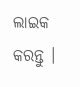ଲାଇକ କରନ୍ତୁ ।